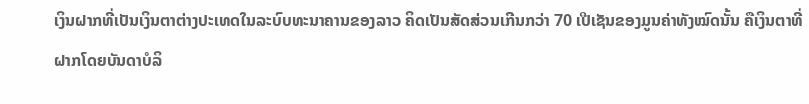ເງິນຝາກທີ່ເປັນເງິນຕາຕ່າງປະເທດໃນລະບົບທະນາຄານຂອງລາວ ຄິດເປັນສັດສ່ວນເກີນກວ່າ 70 ເປີເຊັນຂອງມູນຄ່າທັງໝົດນັ້ນ ຄືເງິນຕາທີ່ຝາກໂດຍບັນດາບໍລິ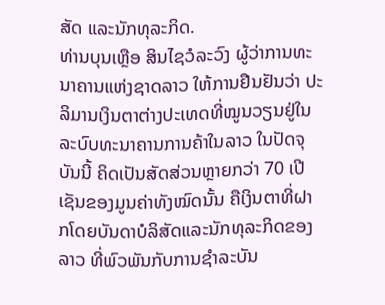ສັດ ແລະນັກທຸລະກິດ.
ທ່ານບຸນເຫຼືອ ສິນໄຊວໍລະວົງ ຜູ້ວ່າການທະນາຄານແຫ່ງຊາດລາວ ໃຫ້ການຢືນຢັນວ່າ ປະລິມານເງິນຕາຕ່າງປະເທດທີ່ໝູນວຽນຢູ່ໃນລະບົບທະນາຄານການຄ້າໃນລາວ ໃນປັດຈຸບັນນີ້ ຄິດເປັນສັດສ່ວນຫຼາຍກວ່າ 70 ເປີເຊັນຂອງມູນຄ່າທັງໝົດນັ້ນ ຄືເງິນຕາທີ່ຝາກໂດຍບັນດາບໍລິສັດແລະນັກທຸລະກິດຂອງລາວ ທີ່ພົວພັນກັບການຊຳລະບັນ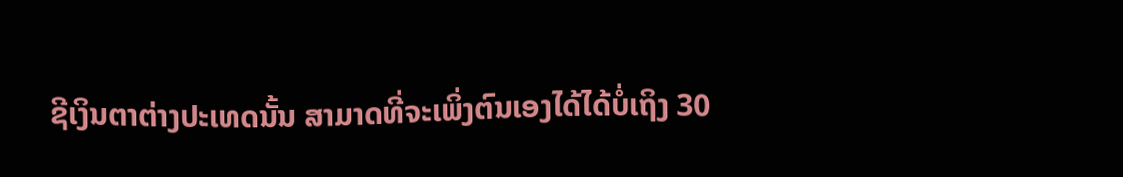ຊີເງິນຕາຕ່າງປະເທດນັ້ນ ສາມາດທີ່ຈະເພິ່ງຕົນເອງໄດ້ໄດ້ບໍ່ເຖິງ 30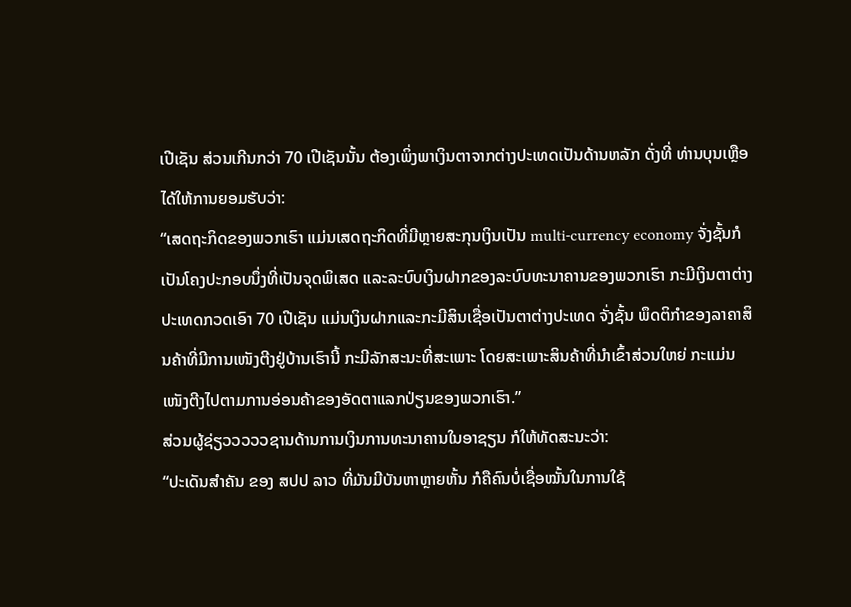ເປີເຊັນ ສ່ວນເກີນກວ່າ 70 ເປີເຊັນນັ້ນ ຕ້ອງເພິ່ງພາເງິນຕາຈາກຕ່າງປະເທດເປັນດ້ານຫລັກ ດັ່ງທີ່ ທ່ານບຸນເຫຼືອ ໄດ້ໃຫ້ການຍອມຮັບວ່າ:
“ເສດຖະກິດຂອງພວກເຮົາ ແມ່ນເສດຖະກິດທີ່ມີຫຼາຍສະກຸນເງິນເປັນ multi-currency economy ຈັ່ງຊັ້ນກໍເປັນໂຄງປະກອບນຶ່ງທີ່ເປັນຈຸດພິເສດ ແລະລະບົບເງິນຝາກຂອງລະບົບທະນາຄານຂອງພວກເຮົາ ກະມີເງິນຕາຕ່າງປະເທດກວດເອົາ 70 ເປີເຊັນ ແມ່ນເງິນຝາກແລະກະມີສິນເຊື່ອເປັນຕາຕ່າງປະເທດ ຈັ່ງຊັ້ນ ພຶດຕິກຳຂອງລາຄາສິນຄ້າທີ່ມີການເໜັງຕີງຢູ່ບ້ານເຮົານີ້ ກະມີລັກສະນະທີ່ສະເພາະ ໂດຍສະເພາະສິນຄ້າທີ່ນຳເຂົ້າສ່ວນໃຫຍ່ ກະແມ່ນເໜັງຕີງໄປຕາມການອ່ອນຄ້າຂອງອັດຕາແລກປ່ຽນຂອງພວກເຮົາ.”
ສ່ວນຜູ້ຊ່ຽວວວວວຊານດ້ານການເງິນການທະນາຄານໃນອາຊຽນ ກໍໃຫ້ທັດສະນະວ່າ:
“ປະເດັນສຳຄັນ ຂອງ ສປປ ລາວ ທີ່ມັນມີບັນຫາຫຼາຍຫັ້ນ ກໍຄືຄົນບໍ່ເຊື່ອໝັ້ນໃນການໃຊ້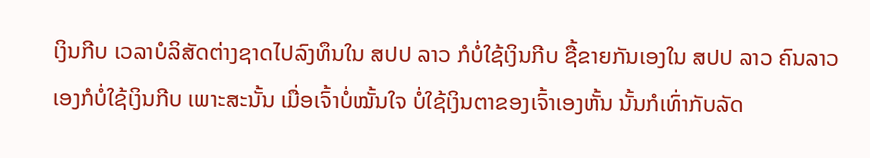ເງິນກີບ ເວລາບໍລິສັດຕ່າງຊາດໄປລົງທຶນໃນ ສປປ ລາວ ກໍບໍ່ໃຊ້ເງິນກີບ ຊື້ຂາຍກັນເອງໃນ ສປປ ລາວ ຄົນລາວເອງກໍບໍ່ໃຊ້ເງິນກີບ ເພາະສະນັ້ນ ເມື່ອເຈົ້າບໍ່ໝັ້ນໃຈ ບໍ່ໃຊ້ເງິນຕາຂອງເຈົ້າເອງຫັ້ນ ນັ້ນກໍເທົ່າກັບລັດ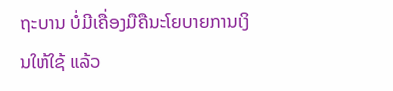ຖະບານ ບໍ່ມີເຄື່ອງມືຄືນະໂຍບາຍການເງິນໃຫ້ໃຊ້ ແລ້ວ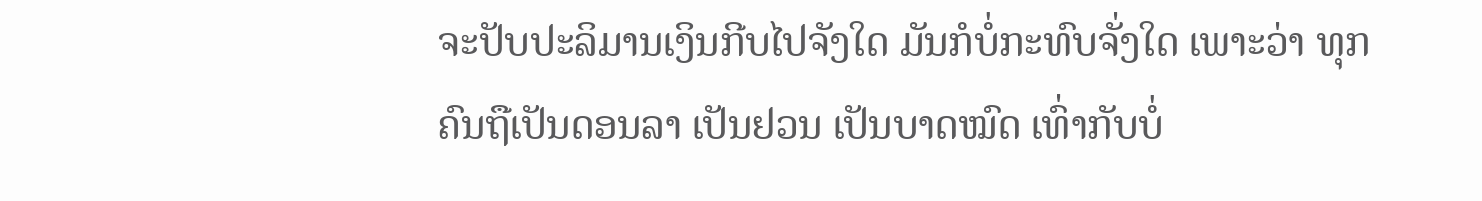ຈະປັບປະລິມານເງິນກີບໄປຈັງໃດ ມັນກໍບໍ່ກະທົບຈັ່ງໃດ ເພາະວ່າ ທຸກຄົນຖືເປັນດອນລາ ເປັນຢວນ ເປັນບາດໝົດ ເທົ່າກັບບໍ່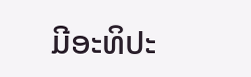ມີອະທິປະ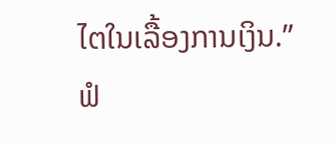ໄຕໃນເລື້ອງການເງິນ.”
ຟໍ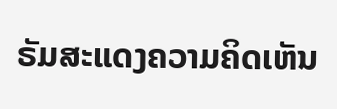ຣັມສະແດງຄວາມຄິດເຫັນ